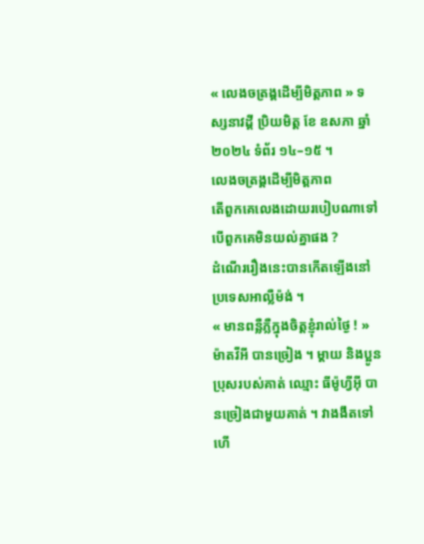« លេងចត្រង្គដើម្បីមិត្តភាព » ទស្សនាវដ្ដី ប្រិយមិត្ត ខែ ឧសភា ឆ្នាំ ២០២៤ ទំព័រ ១៤–១៥ ។
លេងចត្រង្គដើម្បីមិត្តភាព
តើពួកគេលេងដោយរបៀបណាទៅបើពួកគេមិនយល់គ្នាផង ?
ដំណើររឿងនេះបានកើតឡើងនៅប្រទេសអាល្លឺម៉ង់ ។
« មានពន្លឺភ្លឺក្នុងចិត្តខ្ញុំរាល់ថ្ងៃ ! » ម៉ាតវីអី បានច្រៀង ។ ម្តាយ និងប្អូនប្រុសរបស់គាត់ ឈ្មោះ ធីម៉ូហ្វីអ៊ី បានច្រៀងជាមួយគាត់ ។ វាងងឹតទៅហើ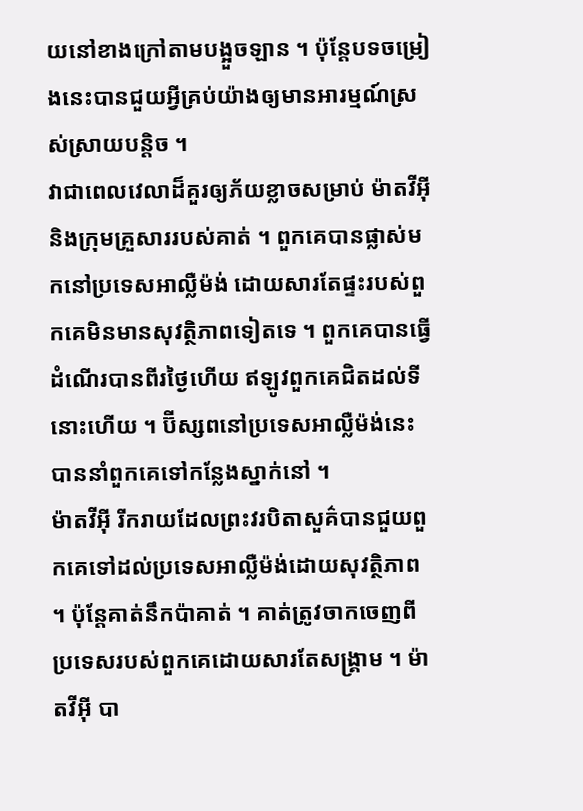យនៅខាងក្រៅតាមបង្អួចឡាន ។ ប៉ុន្តែបទចម្រៀងនេះបានជួយអ្វីគ្រប់យ៉ាងឲ្យមានអារម្មណ៍ស្រស់ស្រាយបន្តិច ។
វាជាពេលវេលាដ៏គួរឲ្យភ័យខ្លាចសម្រាប់ ម៉ាតវីអ៊ី និងក្រុមគ្រួសាររបស់គាត់ ។ ពួកគេបានផ្លាស់មកនៅប្រទេសអាល្លឺម៉ង់ ដោយសារតែផ្ទះរបស់ពួកគេមិនមានសុវត្ថិភាពទៀតទេ ។ ពួកគេបានធ្វើដំណើរបានពីរថ្ងៃហើយ ឥឡូវពួកគេជិតដល់ទីនោះហើយ ។ ប៊ីស្សពនៅប្រទេសអាល្លឺម៉ង់នេះបាននាំពួកគេទៅកន្លែងស្នាក់នៅ ។
ម៉ាតវីអ៊ី រីករាយដែលព្រះវរបិតាសួគ៌បានជួយពួកគេទៅដល់ប្រទេសអាល្លឺម៉ង់ដោយសុវត្ថិភាព ។ ប៉ុន្តែគាត់នឹកប៉ាគាត់ ។ គាត់ត្រូវចាកចេញពីប្រទេសរបស់ពួកគេដោយសារតែសង្គ្រាម ។ ម៉ាតវីអ៊ី បា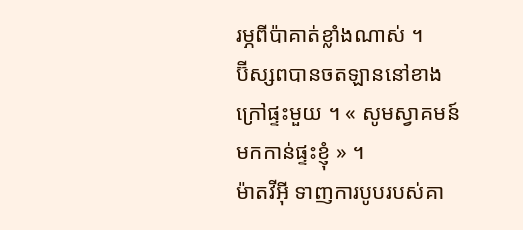រម្ភពីប៉ាគាត់ខ្លាំងណាស់ ។
ប៊ីស្សពបានចតឡាននៅខាងក្រៅផ្ទះមួយ ។ « សូមស្វាគមន៍មកកាន់ផ្ទះខ្ញុំ » ។
ម៉ាតវីអ៊ី ទាញការបូបរបស់គា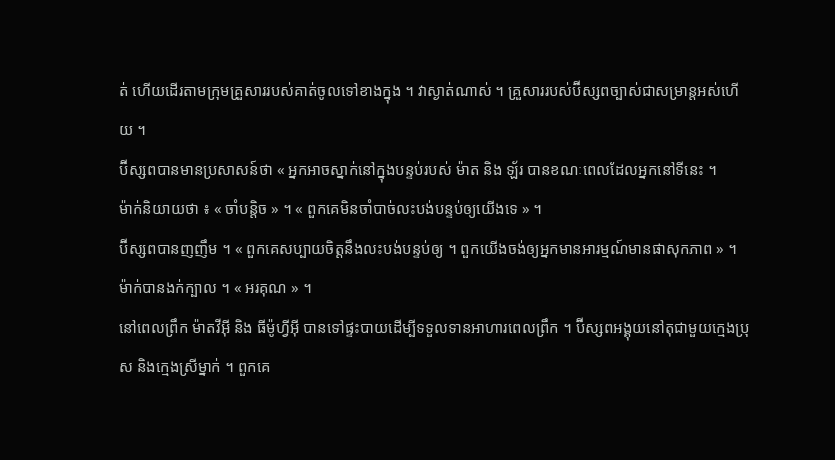ត់ ហើយដើរតាមក្រុមគ្រួសាររបស់គាត់ចូលទៅខាងក្នុង ។ វាស្ងាត់ណាស់ ។ គ្រួសាររបស់ប៊ីស្សពច្បាស់ជាសម្រាន្តអស់ហើយ ។
ប៊ីស្សពបានមានប្រសាសន៍ថា « អ្នកអាចស្នាក់នៅក្នុងបន្ទប់របស់ ម៉ាត និង ឡ័រ បានខណៈពេលដែលអ្នកនៅទីនេះ ។
ម៉ាក់និយាយថា ៖ « ចាំបន្តិច » ។ « ពួកគេមិនចាំបាច់លះបង់បន្ទប់ឲ្យយើងទេ » ។
ប៊ីស្សពបានញញឹម ។ « ពួកគេសប្បាយចិត្តនឹងលះបង់បន្ទប់ឲ្យ ។ ពួកយើងចង់ឲ្យអ្នកមានអារម្មណ៍មានផាសុកភាព » ។
ម៉ាក់បានងក់ក្បាល ។ « អរគុណ » ។
នៅពេលព្រឹក ម៉ាតវីអ៊ី និង ធីម៉ូហ្វីអ៊ី បានទៅផ្ទះបាយដើម្បីទទួលទានអាហារពេលព្រឹក ។ ប៊ីស្សពអង្គុយនៅតុជាមួយក្មេងប្រុស និងក្មេងស្រីម្នាក់ ។ ពួកគេ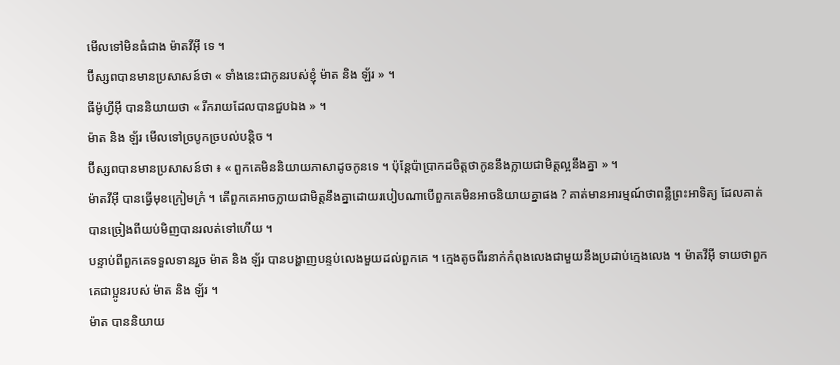មើលទៅមិនធំជាង ម៉ាតវីអ៊ី ទេ ។
ប៊ីស្សពបានមានប្រសាសន៍ថា « ទាំងនេះជាកូនរបស់ខ្ញុំ ម៉ាត និង ឡ័រ » ។
ធីម៉ូហ្វីអ៊ី បាននិយាយថា « រីករាយដែលបានជួបឯង » ។
ម៉ាត និង ឡ័រ មើលទៅច្របូកច្របល់បន្ដិច ។
ប៊ីស្សពបានមានប្រសាសន៍ថា ៖ « ពួកគេមិននិយាយភាសាដូចកូនទេ ។ ប៉ុន្តែប៉ាប្រាកដចិត្តថាកូននឹងក្លាយជាមិត្តល្អនឹងគ្នា » ។
ម៉ាតវីអ៊ី បានធ្វើមុខក្រៀមក្រំ ។ តើពួកគេអាចក្លាយជាមិត្តនឹងគ្នាដោយរបៀបណាបើពួកគេមិនអាចនិយាយគ្នាផង ? គាត់មានអារម្មណ៍ថាពន្លឺព្រះអាទិត្យ ដែលគាត់បានច្រៀងពីយប់មិញបានរលត់ទៅហើយ ។
បន្ទាប់ពីពួកគេទទួលទានរួច ម៉ាត និង ឡ័រ បានបង្ហាញបន្ទប់លេងមួយដល់ពួកគេ ។ ក្មេងតូចពីរនាក់កំពុងលេងជាមួយនឹងប្រដាប់ក្មេងលេង ។ ម៉ាតវីអ៊ី ទាយថាពួកគេជាប្អូនរបស់ ម៉ាត និង ឡ័រ ។
ម៉ាត បាននិយាយ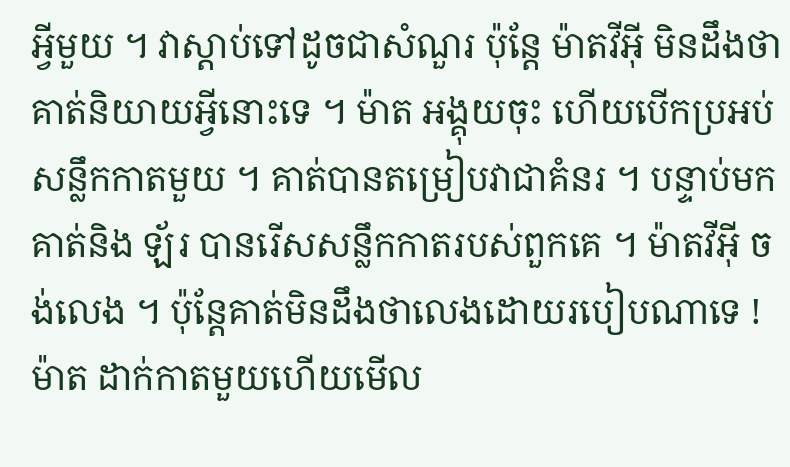អ្វីមួយ ។ វាស្តាប់ទៅដូចជាសំណួរ ប៉ុន្តែ ម៉ាតវីអ៊ី មិនដឹងថា គាត់និយាយអ្វីនោះទេ ។ ម៉ាត អង្គុយចុះ ហើយបើកប្រអប់សន្លឹកកាតមួយ ។ គាត់បានតម្រៀបវាជាគំនរ ។ បន្ទាប់មកគាត់និង ឡ័រ បានរើសសន្លឹកកាតរបស់ពួកគេ ។ ម៉ាតវីអ៊ី ចង់លេង ។ ប៉ុន្តែគាត់មិនដឹងថាលេងដោយរបៀបណាទេ !
ម៉ាត ដាក់កាតមួយហើយមើល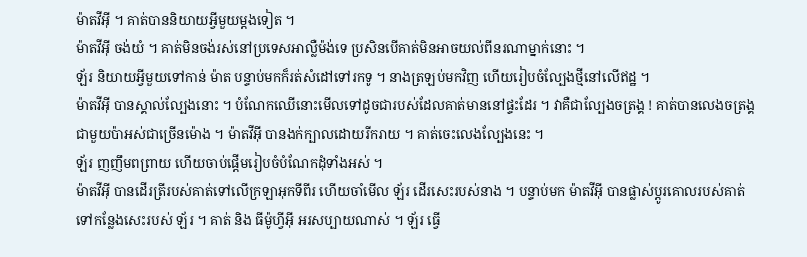ម៉ាតវីអ៊ី ។ គាត់បាននិយាយអ្វីមួយម្តងទៀត ។
ម៉ាតវីអ៊ី ចង់យំ ។ គាត់មិនចង់រស់នៅប្រទេសអាល្លឺម៉ង់ទេ ប្រសិនបើគាត់មិនអាចយល់ពីនរណាម្នាក់នោះ ។
ឡ័រ និយាយអ្វីមួយទៅកាន់ ម៉ាត បន្ទាប់មកក៏រត់សំដៅទៅរកទូ ។ នាងត្រឡប់មកវិញ ហើយរៀបចំល្បែងថ្មីនៅលើឥដ្ឋ ។
ម៉ាតវីអ៊ី បានស្គាល់ល្បែងនោះ ។ បំណែកឈើនោះមើលទៅដូចជារបស់ដែលគាត់មាននៅផ្ទះដែរ ។ វាគឺជាល្បែងចត្រង្គ ! គាត់បានលេងចត្រង្គជាមួយប៉ាអស់ជាច្រើនម៉ោង ។ ម៉ាតវីអ៊ី បានងក់ក្បាលដោយរីករាយ ។ គាត់ចេះលេងល្បែងនេះ ។
ឡ័រ ញញឹមពព្រាយ ហើយចាប់ផ្តើមរៀបចំបំណែកដុំទាំងអស់ ។
ម៉ាតវីអ៊ី បានដើរត្រីរបស់គាត់ទៅលើក្រឡាអុកទីពីរ ហើយចាំមើល ឡ័រ ដើរសេះរបស់នាង ។ បន្ទាប់មក ម៉ាតវីអ៊ី បានផ្លាស់ប្តូរគោលរបស់គាត់ទៅកន្លែងសេះរបស់ ឡ័រ ។ គាត់ និង ធីម៉ូហ្វីអ៊ី អរសប្បាយណាស់ ។ ឡ័រ ធ្វើ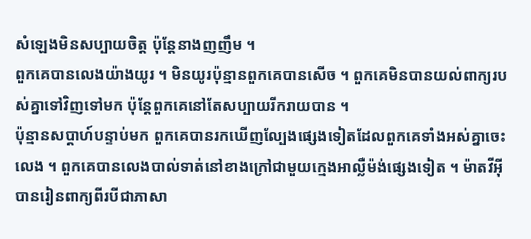សំឡេងមិនសប្បាយចិត្ត ប៉ុន្តែនាងញញឹម ។
ពួកគេបានលេងយ៉ាងយូរ ។ មិនយូរប៉ុន្មានពួកគេបានសើច ។ ពួកគេមិនបានយល់ពាក្យរបស់គ្នាទៅវិញទៅមក ប៉ុន្តែពួកគេនៅតែសប្បាយរីករាយបាន ។
ប៉ុន្មានសប្តាហ៍បន្ទាប់មក ពួកគេបានរកឃើញល្បែងផ្សេងទៀតដែលពួកគេទាំងអស់គ្នាចេះលេង ។ ពួកគេបានលេងបាល់ទាត់នៅខាងក្រៅជាមួយក្មេងអាល្លឺម៉ង់ផ្សេងទៀត ។ ម៉ាតវីអ៊ី បានរៀនពាក្យពីរបីជាភាសា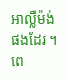អាល្លឺម៉ង់ផងដែរ ។ ពេ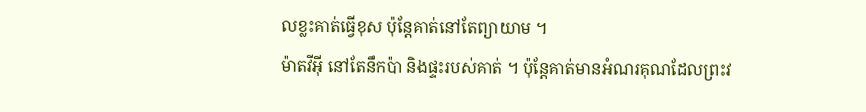លខ្លះគាត់ធ្វើខុស ប៉ុន្តែគាត់នៅតែព្យាយាម ។
ម៉ាតវីអ៊ី នៅតែនឹកប៉ា និងផ្ទះរបស់គាត់ ។ ប៉ុន្តែគាត់មានអំណរគុណដែលព្រះវ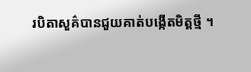របិតាសួគ៌បានជួយគាត់បង្កើតមិត្តថ្មី ។